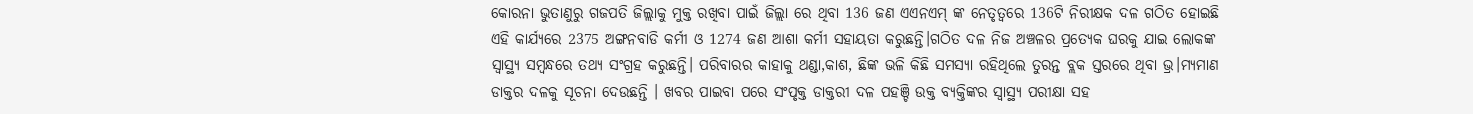କୋରନା ଭୁତାଣୁରୁ ଗଜପତି ଜିଲ୍ଲାକୁ ମୁକ୍ତ ରଖିବା ପାଇଁ ଜିଲ୍ଲା ରେ ଥିବା 136 ଜଣ ଏଏନଏମ୍ ଙ୍କ ନେତୃତ୍ୱରେ 136ଟି ନିରୀକ୍ଷକ ଦଳ ଗଠିତ ହୋଇଛି ଏହି କାର୍ଯ୍ୟରେ 2375 ଅଙ୍ଗନବାଡି କର୍ମୀ ଓ 1274 ଜଣ ଆଶା କର୍ମୀ ସହାୟତା କରୁଛନ୍ତି।ଗଠିତ ଦଳ ନିଜ ଅଞ୍ଚଳର ପ୍ରତ୍ୟେକ ଘରକୁ ଯାଇ ଲୋକଙ୍କ ସ୍ୱାସ୍ଥ୍ୟ ସମ୍ବନ୍ଧରେ ତଥ୍ୟ ସଂଗ୍ରହ କରୁଛନ୍ତି। ପରିବାରର କାହାକୁ ଥଣ୍ଡା,କାଶ, ଛିଙ୍କ ଭଳି କିଛି ସମସ୍ୟା ରହିଥିଲେ ତୁରନ୍ତ ବ୍ଲକ ସ୍ତରରେ ଥିବା ଭ୍ର।ମ୍ୟମାଣ ଡାକ୍ତର ଦଳକୁ ସୂଚନା ଦେଉଛନ୍ତି । ଖବର ପାଇବା ପରେ ସଂପୃକ୍ତ ଡାକ୍ତରୀ ଦଳ ପହଞ୍ଚି ଉକ୍ତ ବ୍ୟକ୍ତିଙ୍କର ସ୍ୱାସ୍ଥ୍ୟ ପରୀକ୍ଷା ସହ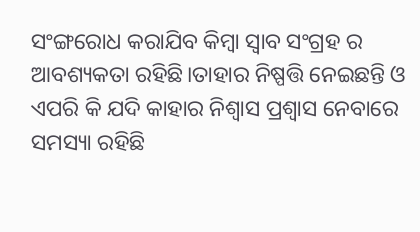ସଂଙ୍ଗରୋଧ କରାଯିବ କିମ୍ବା ସ୍ୱାବ ସଂଗ୍ରହ ର ଆବଶ୍ୟକତା ରହିଛି।ତାହାର ନିଷ୍ପତ୍ତି ନେଇଛନ୍ତି ଓ ଏପରି କି ଯଦି କାହାର ନିଶ୍ୱାସ ପ୍ରଶ୍ୱାସ ନେବାରେ ସମସ୍ୟା ରହିଛି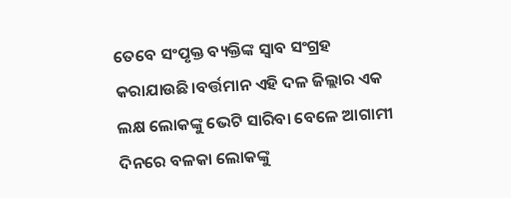ତେବେ ସଂପୃକ୍ତ ବ୍ୟକ୍ତିଙ୍କ ସ୍ୱାବ ସଂଗ୍ରହ କରାଯାଉଛି।ବର୍ତ୍ତମାନ ଏହି ଦଳ ଜିଲ୍ଲାର ଏକ ଲକ୍ଷ ଲୋକଙ୍କୁ ଭେଟି ସାରିବା ବେଳେ ଆଗାମୀ ଦିନରେ ବଳକା ଲୋକଙ୍କୁ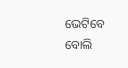ଭେଟିବେ ବୋଲି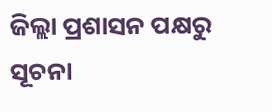ଜିଲ୍ଲା ପ୍ରଶାସନ ପକ୍ଷରୁ ସୂଚନା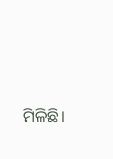ମିଳିଛି।